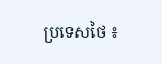ប្រទេសថៃ ៖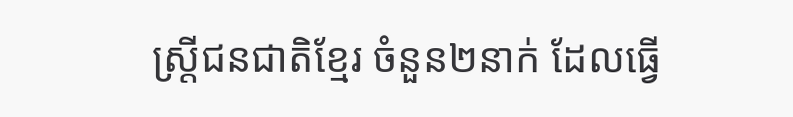ស្ត្រីជនជាតិខ្មែរ ចំនួន២នាក់ ដែលធ្វើ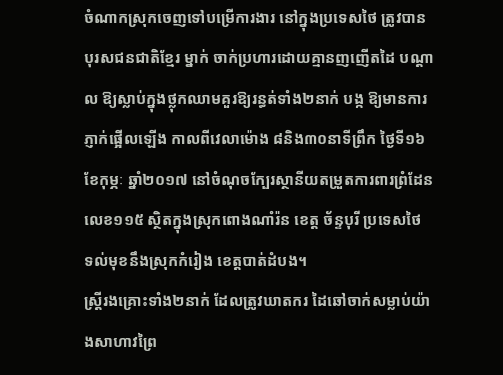ចំណាកស្រុកចេញទៅបម្រើការងារ នៅក្នុងប្រទេសថៃ ត្រូវបានបុរសជនជាតិខ្មែរ ម្នាក់ ចាក់ប្រហារដោយគ្មានញញើតដៃ បណ្តាល ឱ្យស្លាប់ក្នុងថ្លុកឈាមគួរឱ្យរន្ធត់ទាំង២នាក់ បង្ក ឱ្យមានការភ្ញាក់ផ្អើលឡើង កាលពីវេលាម៉ោង ៨និង៣០នាទីព្រឹក ថ្ងៃទី១៦ ខែកុម្ភៈ ឆ្នាំ២០១៧ នៅចំណុចក្បែរស្ថានីយតម្រួតការពារព្រំដែន លេខ១១៥ ស្ថិតក្នុងស្រុកពោងណាំរ៉ន ខេត្ត ច័ន្ទបុរី ប្រទេសថៃ ទល់មុខនឹងស្រុកកំរៀង ខេត្តបាត់ដំបង។
ស្ត្រីរងគ្រោះទាំង២នាក់ ដែលត្រូវឃាតករ ដៃឆៅចាក់សម្លាប់យ៉ាងសាហាវព្រៃ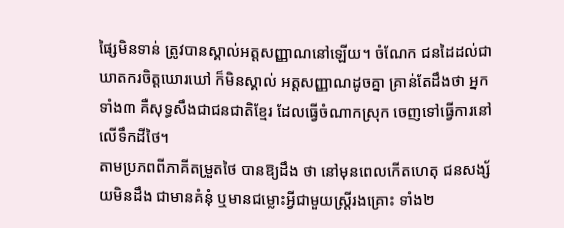ផ្សៃមិនទាន់ ត្រូវបានស្គាល់អត្តសញ្ញាណនៅឡើយ។ ចំណែក ជនដៃដល់ជាឃាតករចិត្តឃោរឃៅ ក៏មិនស្គាល់ អត្តសញ្ញាណដូចគ្នា គ្រាន់តែដឹងថា អ្នកទាំង៣ គឺសុទ្ធសឹងជាជនជាតិខ្មែរ ដែលធ្វើចំណាកស្រុក ចេញទៅធ្វើការនៅលើទឹកដីថៃ។
តាមប្រភពពីភាគីតម្រួតថៃ បានឱ្យដឹង ថា នៅមុនពេលកើតហេតុ ជនសង្ស័យមិនដឹង ជាមានគំនុំ ឬមានជម្លោះអ្វីជាមួយស្ត្រីរងគ្រោះ ទាំង២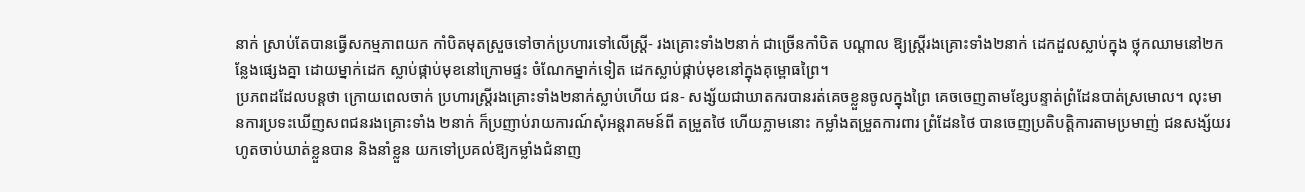នាក់ ស្រាប់តែបានធ្វើសកម្មភាពយក កាំបិតមុតស្រួចទៅចាក់ប្រហារទៅលើស្ត្រី- រងគ្រោះទាំង២នាក់ ជាច្រើនកាំបិត បណ្តាល ឱ្យស្ត្រីរងគ្រោះទាំង២នាក់ ដេកដួលស្លាប់ក្នុង ថ្លុកឈាមនៅ២កន្លែងផ្សេងគ្នា ដោយម្នាក់ដេក ស្លាប់ផ្កាប់មុខនៅក្រោមផ្ទះ ចំណែកម្នាក់ទៀត ដេកស្លាប់ផ្កាប់មុខនៅក្នុងគុម្ពោធព្រៃ។
ប្រភពដដែលបន្តថា ក្រោយពេលចាក់ ប្រហារស្ត្រីរងគ្រោះទាំង២នាក់ស្លាប់ហើយ ជន- សង្ស័យជាឃាតករបានរត់គេចខ្លួនចូលក្នុងព្រៃ គេចចេញតាមខ្សែបន្ទាត់ព្រំដែនបាត់ស្រមោល។ លុះមានការប្រទះឃើញសពជនរងគ្រោះទាំង ២នាក់ ក៏ប្រញាប់រាយការណ៍សុំអន្តរាគមន៍ពី តម្រួតថៃ ហើយភ្លាមនោះ កម្លាំងតម្រួតការពារ ព្រំដែនថៃ បានចេញប្រតិបត្តិការតាមប្រមាញ់ ជនសង្ស័យរហូតចាប់ឃាត់ខ្លួនបាន និងនាំខ្លួន យកទៅប្រគល់ឱ្យកម្លាំងជំនាញ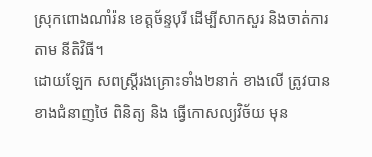ស្រុកពោងណាំរ៉ន ខេត្តច័ន្ទបុរី ដើម្បីសាកសួរ និងចាត់ការតាម នីតិវិធី។
ដោយឡែក សពស្ត្រីរងគ្រោះទាំង២នាក់ ខាងលើ ត្រូវបានខាងជំនាញថៃ ពិនិត្យ និង ធ្វើកោសល្យវិច័យ មុន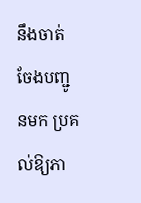នឹងចាត់ចែងបញ្ជូនមក ប្រគល់ឱ្យភា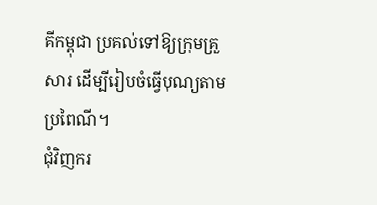គីកម្ពុជា ប្រគល់ទៅឱ្យក្រុមគ្រួសារ ដើម្បីរៀបចំធ្វើបុណ្យតាមប្រពៃណី។
ជុំវិញករ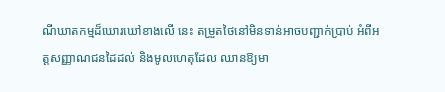ណីឃាតកម្មដ៏ឃោរឃៅខាងលើ នេះ តម្រួតថៃនៅមិនទាន់អាចបញ្ជាក់ប្រាប់ អំពីអត្តសញ្ញាណជនដៃដល់ និងមូលហេតុដែល ឈានឱ្យមា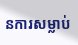នការសម្លាប់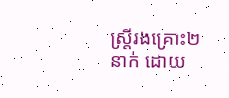ស្ត្រីរងគ្រោះ២នាក់ ដោយ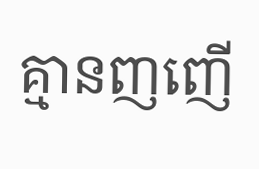គ្មានញញើ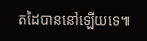តដៃបាននៅឡើយទេ៕